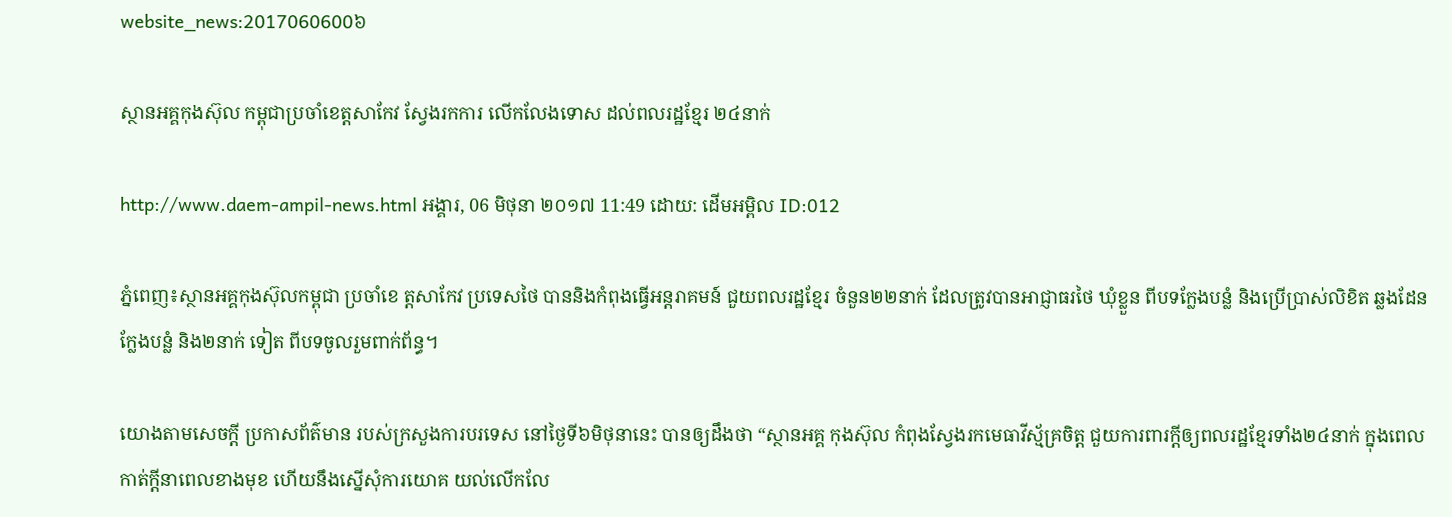website_news:2017060600៦

ស្ថានអគ្គកុងស៊ុល កម្ពុជាប្រចាំខេត្តសាកែវ ស្វែងរកការ លើកលែងទោស ដល់ពលរដ្ឋខ្មែរ ២៤នាក់

http://www.daem-ampil-news.html អង្គារ, 06 មិថុនា ២០១៧ 11:49 ដោយ: ដើមអម្ពិល ID:012

ភ្នំពេញ៖ស្ថានអគ្គកុងស៊ុលកម្ពុជា ប្រចាំខេ ត្តសាកែវ ប្រទេសថៃ បាននិងកំពុងធ្វើអន្តរាគមន៍ ជួយពលរដ្ឋខ្មែរ ចំនួន២២នាក់ ដែលត្រូវបានអាជ្ញាធរថៃ ឃុំខ្លួន ពីបទក្លែងបន្លំ និងប្រើប្រាស់លិខិត ឆ្លងដែនក្លែងបន្លំ និង២នាក់ ទៀត ពីបទចូលរួមពាក់ព័ន្ធ។

យោងតាមសេចក្ដី ប្រកាសព័ត៌មាន របស់ក្រសួងការបរទេស នៅថ្ងៃទី៦មិថុនានេះ បានឲ្យដឹងថា “ស្ថានអគ្គ កុងស៊ុល កំពុងស្វែងរកមេធាវីស្ម័គ្រចិត្ត ជួយការពារក្តីឲ្យពលរដ្ឋខ្មែរទាំង២៤នាក់ ក្នុងពេលកាត់ក្តីនាពេលខាងមុខ ហើយនឹងស្នើសុំការយោគ យល់លើកលែ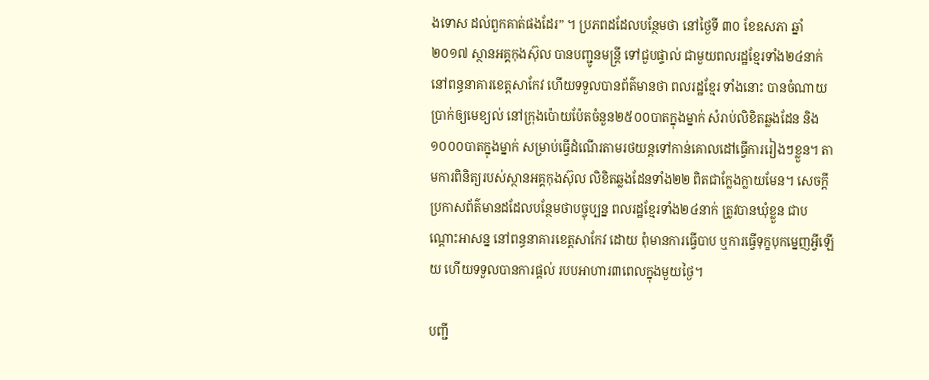ងទោស ដល់ពួកគាត់ផងដែរ” ។ ប្រភពដដែលបន្ថែមថា នៅថ្ងៃទី ៣០ ខែឧសភា ឆ្នាំ២០១៧ ស្ថានអគ្គកុងស៊ុល បានបញ្ជូនមន្រ្តី ទៅជួបផ្ទាល់ ជាមួយពលរដ្ឋខ្មែរទាំង២៤នាក់នៅពន្ធនាគារខេត្តសាកែវ ហើយទទួលបានព័ត៌មានថា ពលរដ្ឋខ្មែរ ទាំងនោះ បានចំណាយប្រាក់ឲ្យមេខ្យល់ នៅក្រុងប៉ោយប៉ែតចំនួន២៥០០បាតក្នុងម្នាក់ សំរាប់លិខិតឆ្លងដែន និង ១០០០បាតក្នុងម្នាក់ សម្រាប់ធ្វើដំណើរតាមរថយន្តទៅកាន់គោលដៅធ្វើការរៀងៗខ្លួន។ តាមការពិនិត្យរបស់ស្ថានអគ្គកុងស៊ុល លិខិតឆ្លងដែនទាំង២២ ពិតជាក្លែងក្លាយមែន។ សេចក្ដីប្រកាសព័ត៌មានដដែលបន្ថែមថាបច្ចុប្បន្ន ពលរដ្ឋខ្មែរទាំង២៤នាក់ ត្រូវបានឃុំខ្លួន ជាបណ្តោះអាសន្ន នៅពន្ធនាគារខេត្តសាកែវ ដោយ ពុំមានការធ្វើបាប ឬការធ្វើទុក្ខបុកម្នេញអ្វីឡើយ ហើយទទួលបានការផ្តល់ របបអាហារ៣ពេលក្នុងមួយថ្ងៃ។

បញ្ជី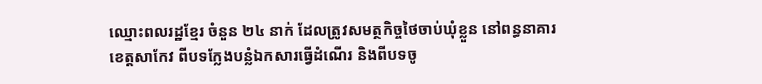ឈ្មោះពលរដ្ឋខ្មែរ ចំនួន ២៤ នាក់ ដែលត្រូវសមត្ថកិច្ចថៃចាប់ឃុំខ្លួន នៅពន្ធនាគារខេត្តសាកែវ ពីបទក្លែងបន្លំឯកសារធ្វើដំណើរ និងពីបទចូ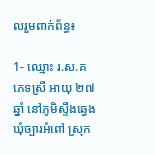លរួមពាក់ព័ន្ធ៖

1- ឈ្មោះ រ.ស.គ ភេទស្រី អាយុ ២៧ឆ្នាំ នៅភូមិស្ទឹងឆ្វេង ឃុំច្បារអំពៅ ស្រុក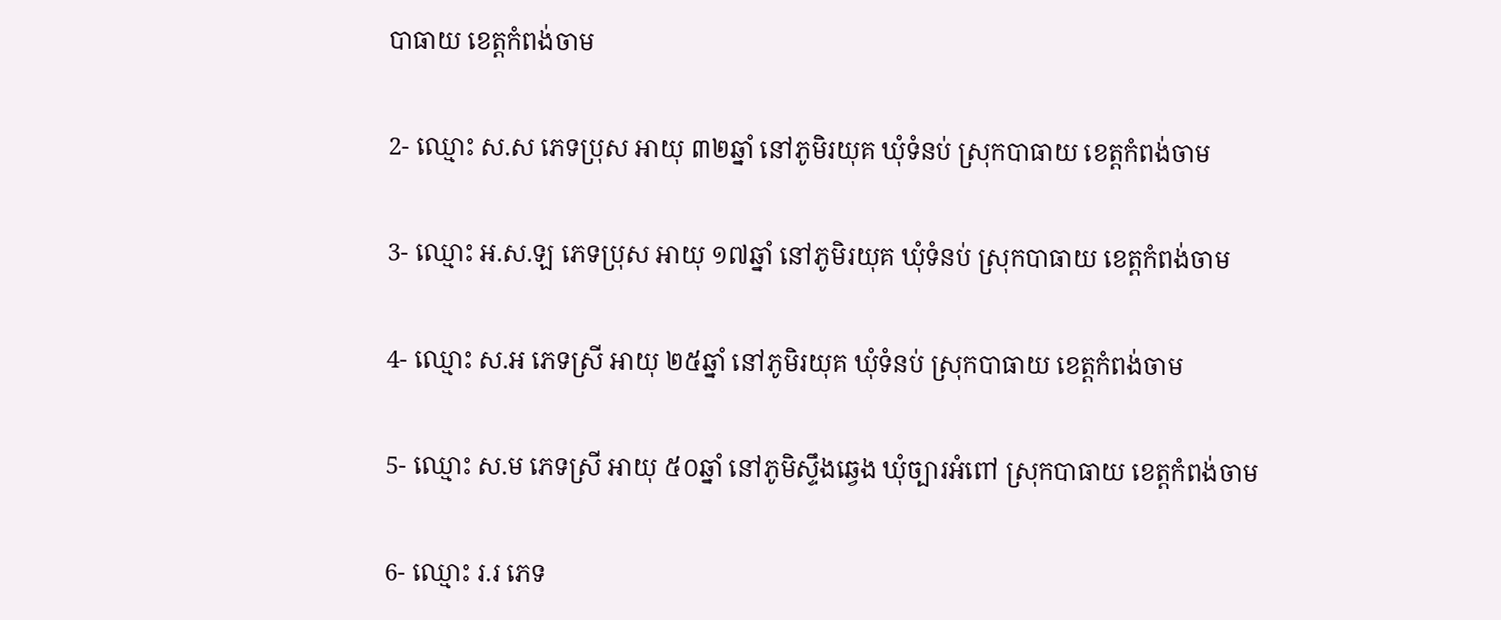បាធាយ ខេត្តកំពង់ចាម

2- ឈ្មោះ ស.ស ភេទប្រុស អាយុ ៣២ឆ្នាំ នៅភូមិរយុគ ឃុំទំនប់ ស្រុកបាធាយ ខេត្តកំពង់ចាម

3- ឈ្មោះ អ.ស.ឡ ភេទប្រុស អាយុ ១៧ឆ្នាំ នៅភូមិរយុគ ឃុំទំនប់ ស្រុកបាធាយ ខេត្តកំពង់ចាម

4- ឈ្មោះ ស.អ ភេទស្រី អាយុ ២៥ឆ្នាំ នៅភូមិរយុគ ឃុំទំនប់ ស្រុកបាធាយ ខេត្តកំពង់ចាម

5- ឈ្មោះ ស.ម ភេទស្រី អាយុ ៥០ឆ្នាំ នៅភូមិស្ទឹងឆ្វេង ឃុំច្បារអំពៅ ស្រុកបាធាយ ខេត្តកំពង់ចាម

6- ឈ្មោះ រ.រ ភេទ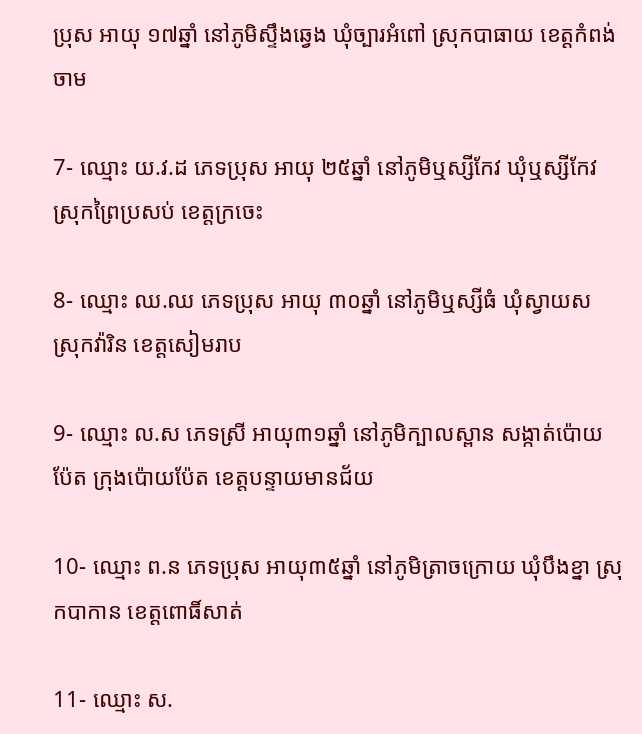ប្រុស អាយុ ១៧ឆ្នាំ នៅភូមិស្ទឹងឆ្វេង ឃុំច្បារអំពៅ ស្រុកបាធាយ ខេត្តកំពង់ចាម

7- ឈ្មោះ យ.វ.ដ ភេទប្រុស អាយុ ២៥ឆ្នាំ នៅភូមិឬស្សីកែវ ឃុំឬស្សីកែវ ស្រុកព្រៃប្រសប់ ខេត្តក្រចេះ

8- ឈ្មោះ ឈ.ឈ ភេទប្រុស អាយុ ៣០ឆ្នាំ នៅភូមិឬស្សីធំ ឃុំស្វាយស ស្រុកវ៉ារិន ខេត្តសៀមរាប

9- ឈ្មោះ ល.ស ភេទស្រី អាយុ៣១ឆ្នាំ នៅភូមិក្បាលស្ពាន សង្កាត់ប៉ោយប៉ែត ក្រុងប៉ោយប៉ែត ខេត្តបន្ទាយមានជ័យ

10- ឈ្មោះ ព.ន ភេទប្រុស អាយុ៣៥ឆ្នាំ នៅភូមិត្រាចក្រោយ ឃុំបឹងខ្នា ស្រុកបាកាន ខេត្តពោធិ៍សាត់

11- ឈ្មោះ ស.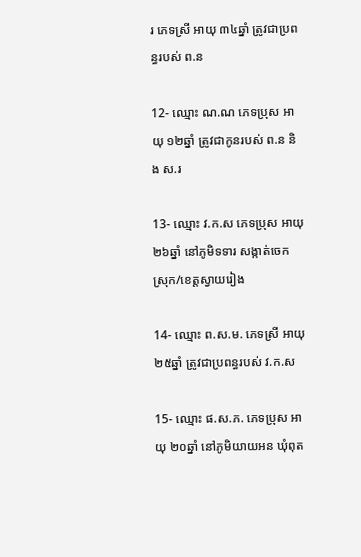រ ភេទស្រី អាយុ ៣៤ឆ្នាំ ត្រូវជាប្រពន្ធរបស់ ព.ន

12- ឈ្មោះ ណ.ណ ភេទប្រុស អាយុ ១២ឆ្នាំ ត្រូវជាកូនរបស់ ព.ន និង ស.រ

13- ឈ្មោះ វ.ក.ស ភេទប្រុស អាយុ ២៦ឆ្នាំ នៅភូមិទទារ សង្កាត់ចេក ស្រុក/ខេត្តស្វាយរៀង

14- ឈ្មោះ ព.ស.ម. ភេទស្រី អាយុ ២៥ឆ្នាំ ត្រូវជាប្រពន្ធរបស់ វ.ក.ស

15- ឈ្មោះ ផ.ស.ភ. ភេទប្រុស អាយុ ២០ឆ្នាំ នៅភូមិយាយអន ឃុំពុត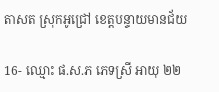តាសត ស្រុកអូជ្រៅ ខេត្តបន្ទាយមានជ័យ

16- ឈ្មោះ ផ.ស.ភ ភេទស្រី អាយុ ២២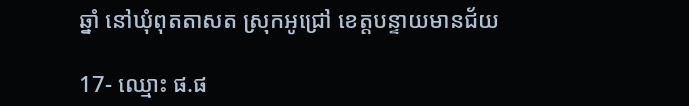ឆ្នាំ នៅឃុំពុតតាសត ស្រុកអូជ្រៅ ខេត្តបន្ទាយមានជ័យ

17- ឈ្មោះ ផ.ផ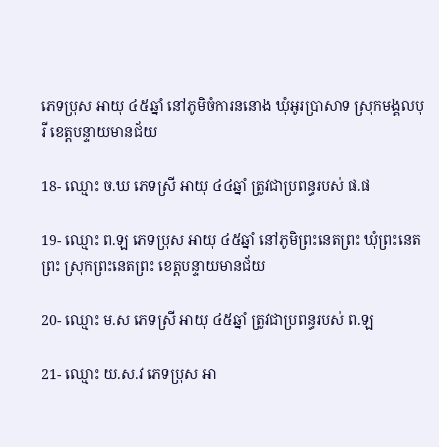ភេទប្រុស អាយុ ៤៥ឆ្នាំ នៅភូមិចំការននោង ឃុំអូរប្រាសាទ ស្រុកមង្គលបុរី ខេត្តបន្ទាយមានជ័យ

18- ឈ្មោះ ច.ឃ ភេទស្រី អាយុ ៤៤ឆ្នាំ ត្រូវជាប្រពន្ធរបស់ ផ.ផ

19- ឈ្មោះ ព.ឡ ភេទប្រុស អាយុ ៤៥ឆ្នាំ នៅភូមិព្រះនេតព្រះ ឃុំព្រះនេតព្រះ ស្រុកព្រះនេតព្រះ ខេត្តបន្ទាយមានជ័យ

20- ឈ្មោះ ម.ស ភេទស្រី អាយុ ៤៥ឆ្នាំ ត្រូវជាប្រពន្ធរបស់ ព.ឡ

21- ឈ្មោះ យ.ស.វ ភេទប្រុស អា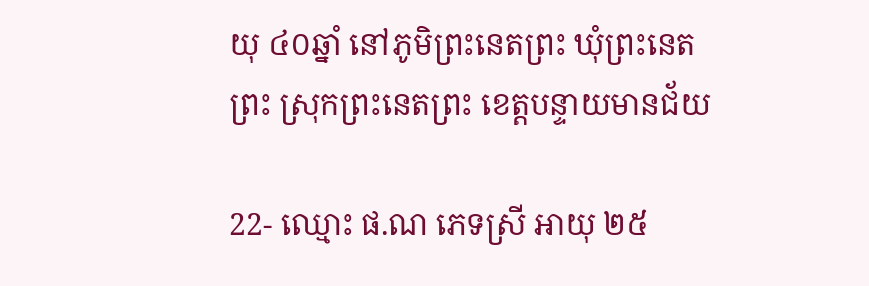យុ ៤០ឆ្នាំ នៅភូមិព្រះនេតព្រះ ឃុំព្រះនេតព្រះ ស្រុកព្រះនេតព្រះ ខេត្តបន្ទាយមានជ័យ

22- ឈ្មោះ ផ.ណ ភេទស្រី អាយុ ២៥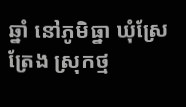ឆ្នាំ នៅភូមិធ្នា ឃុំស្រែត្រែង ស្រុកថ្ម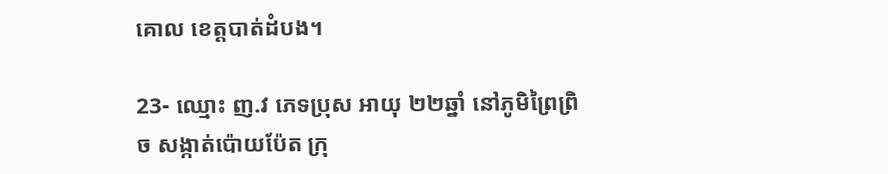គោល ខេត្តបាត់ដំបង។

23- ឈ្មោះ ញ.វ ភេទប្រុស អាយុ ២២ឆ្នាំ នៅភូមិព្រៃព្រិច សង្កាត់ប៉ោយប៉ែត ក្រុ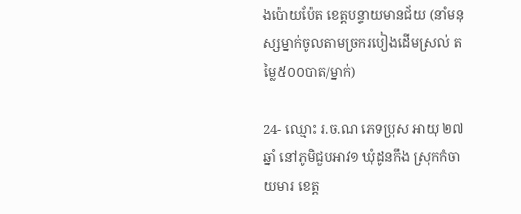ងប៉ោយប៉ែត ខេត្តបន្ទាយមានជ័យ (នាំមនុស្សម្នាក់ចូលតាមច្រករបៀងដើមស្រល់ តម្លៃ៥០០បាត/ម្នាក់)

24- ឈ្មោះ រ.ច.ណ ភេទប្រុស អាយុ ២៧ឆ្នាំ នៅភូមិជួបអាវ១ ឃុំដូនកឹង ស្រុកកំចាយមារ ខេត្ត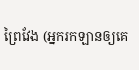ព្រៃវែង (អ្នករកឡានឲ្យគេ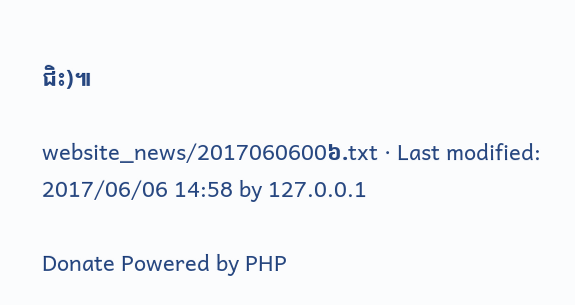ជិះ)៕

website_news/2017060600៦.txt · Last modified: 2017/06/06 14:58 by 127.0.0.1

Donate Powered by PHP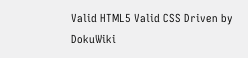Valid HTML5 Valid CSS Driven by DokuWiki